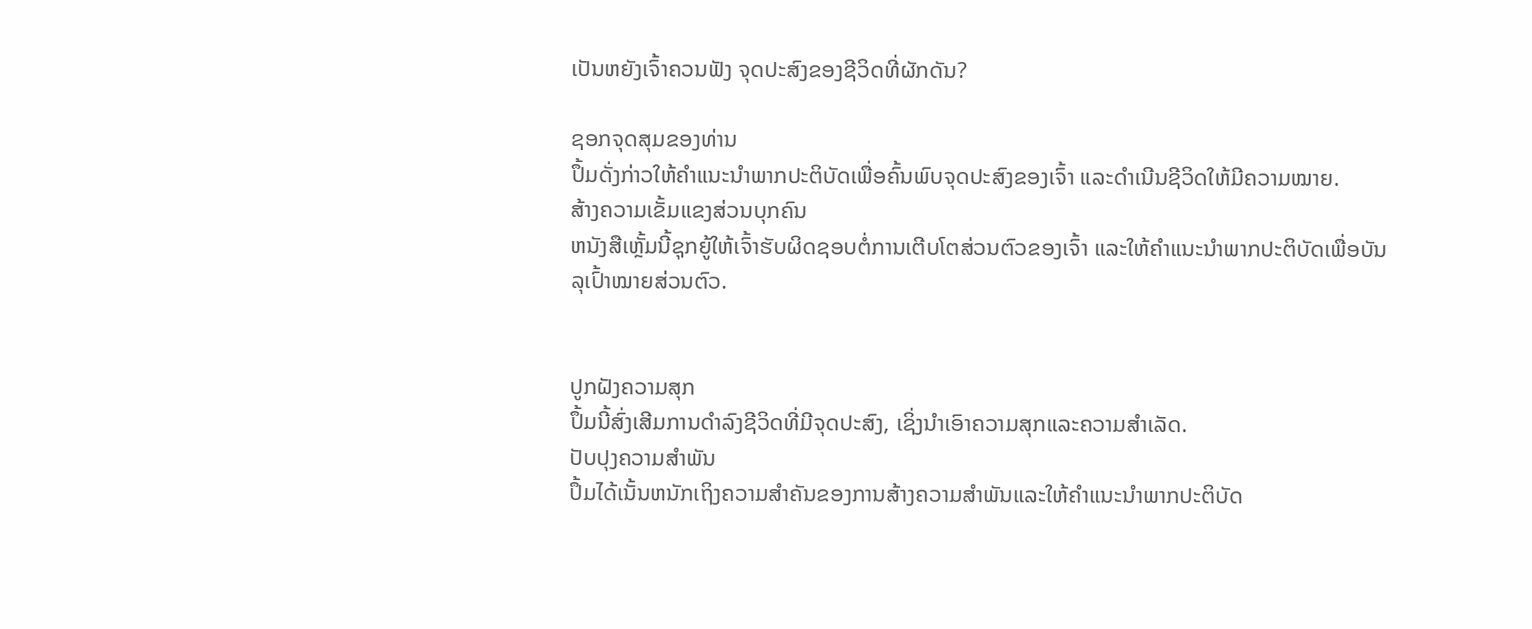ເປັນຫຍັງເຈົ້າຄວນຟັງ ຈຸດປະສົງຂອງຊີວິດທີ່ຜັກດັນ?

ຊອກຈຸດສຸມຂອງທ່ານ
ປຶ້ມດັ່ງກ່າວໃຫ້ຄຳແນະນຳພາກປະຕິບັດເພື່ອຄົ້ນພົບຈຸດປະສົງຂອງເຈົ້າ ແລະດຳເນີນຊີວິດໃຫ້ມີຄວາມໝາຍ.
ສ້າງຄວາມເຂັ້ມແຂງສ່ວນບຸກຄົນ
ຫນັງສືເຫຼັ້ມນີ້ຊຸກຍູ້ໃຫ້ເຈົ້າຮັບຜິດຊອບຕໍ່ການເຕີບໂຕສ່ວນຕົວຂອງເຈົ້າ ແລະໃຫ້ຄຳແນະນຳພາກປະຕິບັດເພື່ອບັນລຸເປົ້າໝາຍສ່ວນຕົວ.


ປູກຝັງຄວາມສຸກ
ປຶ້ມນີ້ສົ່ງເສີມການດໍາລົງຊີວິດທີ່ມີຈຸດປະສົງ, ເຊິ່ງນໍາເອົາຄວາມສຸກແລະຄວາມສໍາເລັດ.
ປັບປຸງຄວາມສໍາພັນ
ປຶ້ມໄດ້ເນັ້ນຫນັກເຖິງຄວາມສໍາຄັນຂອງການສ້າງຄວາມສໍາພັນແລະໃຫ້ຄໍາແນະນໍາພາກປະຕິບັດ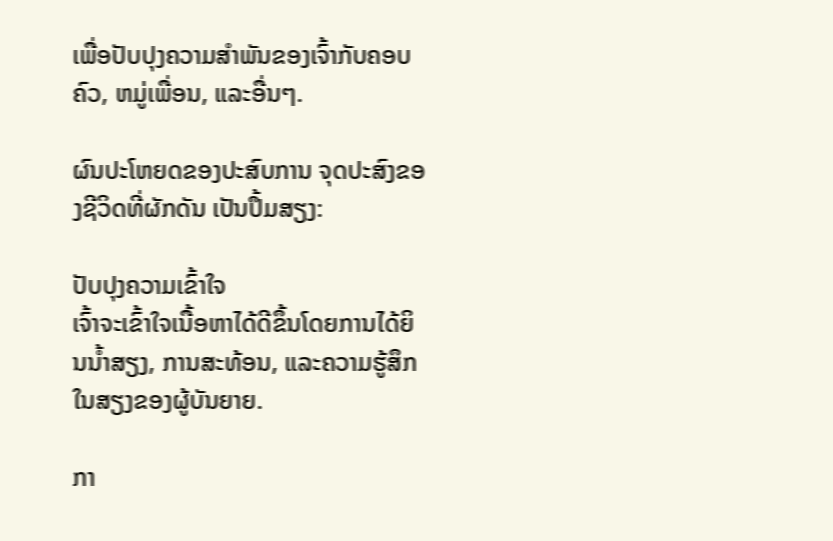ເພື່ອປັບປຸງຄວາມສໍາພັນຂອງເຈົ້າກັບຄອບຄົວ, ຫມູ່ເພື່ອນ, ແລະອື່ນໆ.

ຜົນປະໂຫຍດຂອງປະສົບການ ຈຸດປະສົງຂອງຊີວິດທີ່ຜັກດັນ ເປັນປຶ້ມສຽງ:

ປັບປຸງຄວາມເຂົ້າໃຈ
ເຈົ້າຈະເຂົ້າໃຈເນື້ອຫາໄດ້ດີຂຶ້ນໂດຍການໄດ້ຍິນນໍ້າສຽງ, ການສະທ້ອນ, ແລະຄວາມຮູ້ສຶກໃນສຽງຂອງຜູ້ບັນຍາຍ.

ກາ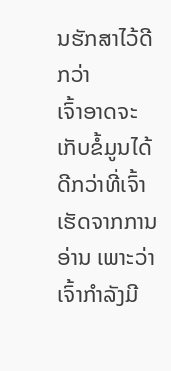ນຮັກສາໄວ້ດີກວ່າ
ເຈົ້າອາດຈະເກັບຂໍ້ມູນໄດ້ດີກວ່າທີ່ເຈົ້າເຮັດຈາກການອ່ານ ເພາະວ່າເຈົ້າກຳລັງມີ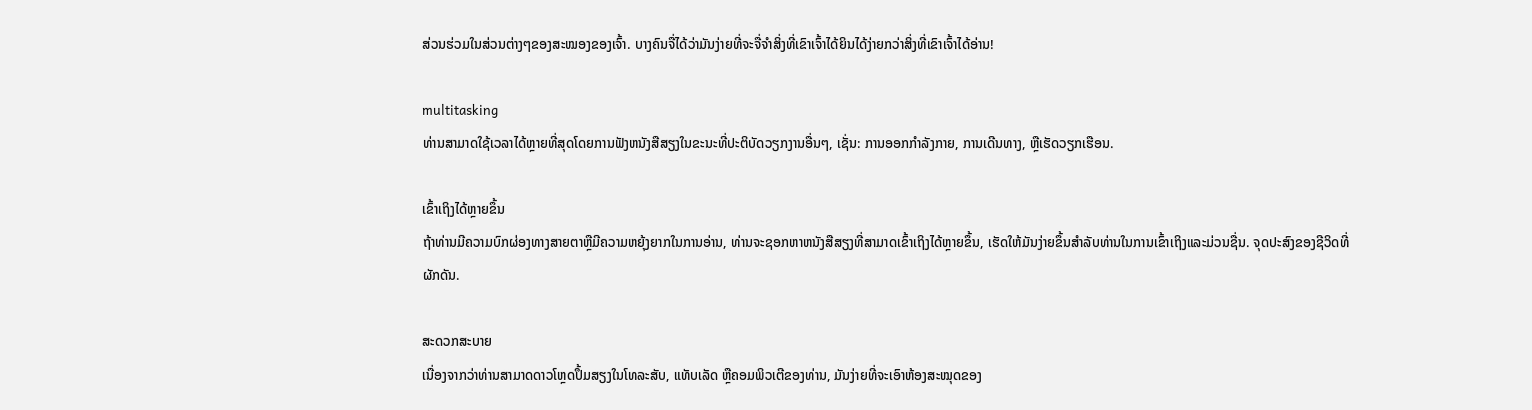ສ່ວນຮ່ວມໃນສ່ວນຕ່າງໆຂອງສະໝອງຂອງເຈົ້າ. ບາງຄົນຈື່ໄດ້ວ່າມັນງ່າຍທີ່ຈະຈື່ຈຳສິ່ງທີ່ເຂົາເຈົ້າໄດ້ຍິນໄດ້ງ່າຍກວ່າສິ່ງທີ່ເຂົາເຈົ້າໄດ້ອ່ານ!

multitasking
ທ່ານສາມາດໃຊ້ເວລາໄດ້ຫຼາຍທີ່ສຸດໂດຍການຟັງຫນັງສືສຽງໃນຂະນະທີ່ປະຕິບັດວຽກງານອື່ນໆ, ເຊັ່ນ: ການອອກກໍາລັງກາຍ, ການເດີນທາງ, ຫຼືເຮັດວຽກເຮືອນ.

ເຂົ້າເຖິງໄດ້ຫຼາຍຂຶ້ນ
ຖ້າທ່ານມີຄວາມບົກຜ່ອງທາງສາຍຕາຫຼືມີຄວາມຫຍຸ້ງຍາກໃນການອ່ານ, ທ່ານຈະຊອກຫາຫນັງສືສຽງທີ່ສາມາດເຂົ້າເຖິງໄດ້ຫຼາຍຂຶ້ນ, ເຮັດໃຫ້ມັນງ່າຍຂຶ້ນສໍາລັບທ່ານໃນການເຂົ້າເຖິງແລະມ່ວນຊື່ນ. ຈຸດປະສົງຂອງຊີວິດທີ່ຜັກດັນ.

ສະດວກສະບາຍ
ເນື່ອງຈາກວ່າທ່ານສາມາດດາວໂຫຼດປຶ້ມສຽງໃນໂທລະສັບ, ແທັບເລັດ ຫຼືຄອມພິວເຕີຂອງທ່ານ, ມັນງ່າຍທີ່ຈະເອົາຫ້ອງສະໝຸດຂອງ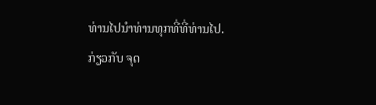ທ່ານໄປນຳທ່ານທຸກທີ່ທີ່ທ່ານໄປ.
ກ່ຽວກັບ ຈຸດ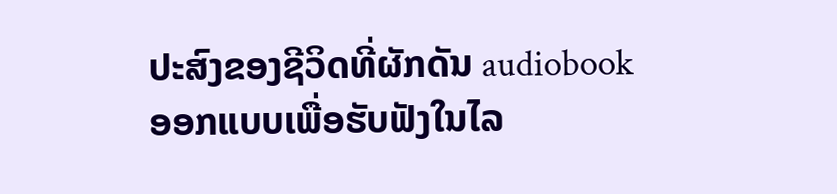ປະສົງຂອງຊີວິດທີ່ຜັກດັນ audiobook
ອອກແບບເພື່ອຮັບຟັງໃນໄລ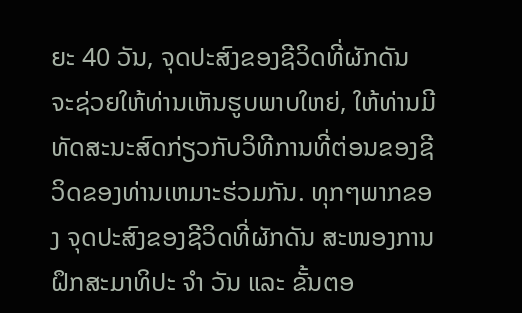ຍະ 40 ວັນ, ຈຸດປະສົງຂອງຊີວິດທີ່ຜັກດັນ ຈະຊ່ວຍໃຫ້ທ່ານເຫັນຮູບພາບໃຫຍ່, ໃຫ້ທ່ານມີທັດສະນະສົດກ່ຽວກັບວິທີການທີ່ຕ່ອນຂອງຊີວິດຂອງທ່ານເຫມາະຮ່ວມກັນ. ທຸກໆພາກຂອງ ຈຸດປະສົງຂອງຊີວິດທີ່ຜັກດັນ ສະໜອງການຝຶກສະມາທິປະ ຈຳ ວັນ ແລະ ຂັ້ນຕອ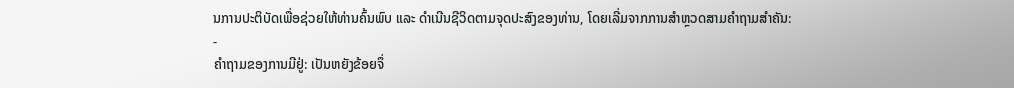ນການປະຕິບັດເພື່ອຊ່ວຍໃຫ້ທ່ານຄົ້ນພົບ ແລະ ດຳເນີນຊີວິດຕາມຈຸດປະສົງຂອງທ່ານ, ໂດຍເລີ່ມຈາກການສຳຫຼວດສາມຄຳຖາມສຳຄັນ:
-
ຄໍາຖາມຂອງການມີຢູ່: ເປັນຫຍັງຂ້ອຍຈຶ່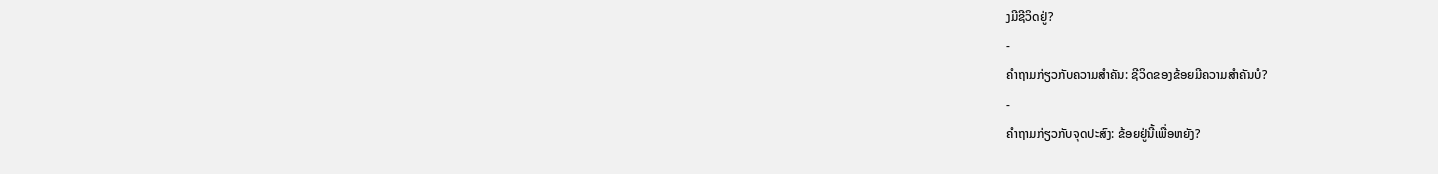ງມີຊີວິດຢູ່?
-
ຄໍາຖາມກ່ຽວກັບຄວາມສໍາຄັນ: ຊີວິດຂອງຂ້ອຍມີຄວາມສໍາຄັນບໍ?
-
ຄໍາຖາມກ່ຽວກັບຈຸດປະສົງ: ຂ້ອຍຢູ່ນີ້ເພື່ອຫຍັງ?